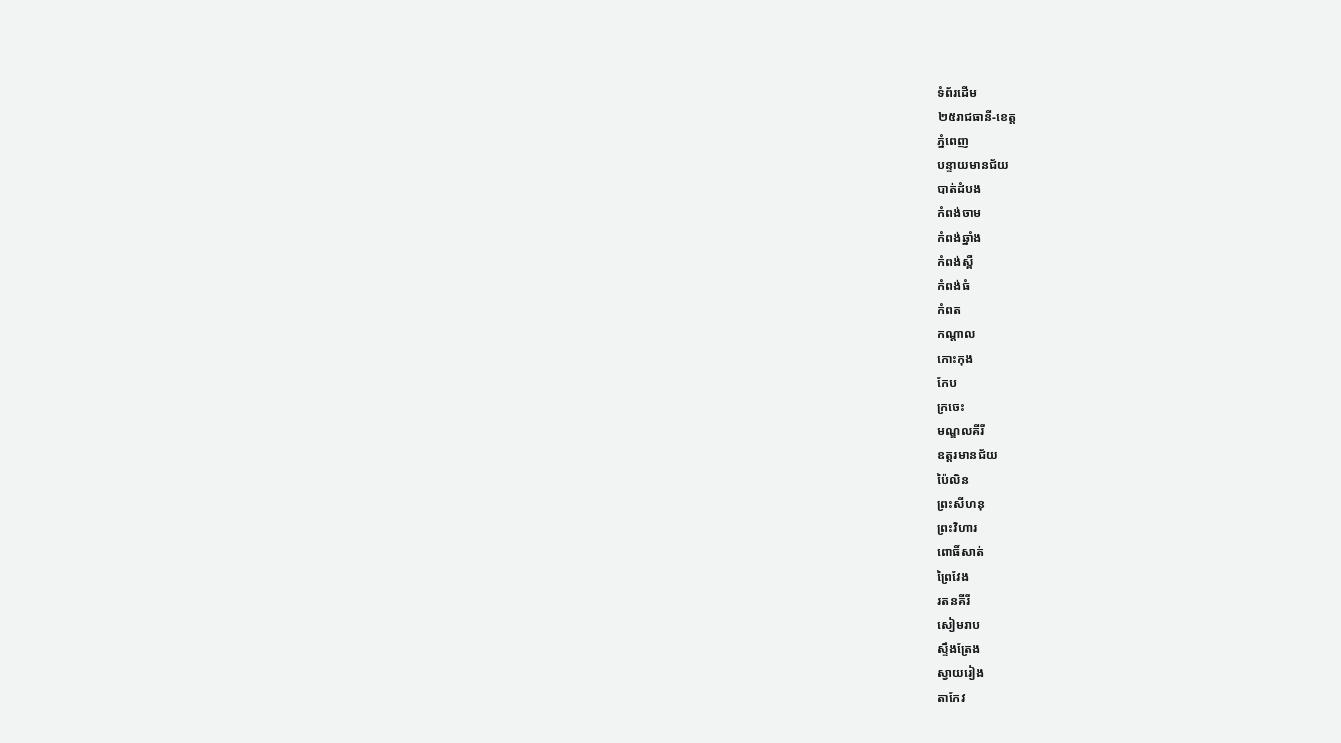ទំព័រដើម
២៥រាជធានី-ខេត្ត
ភ្នំពេញ
បន្ទាយមានជ័យ
បាត់ដំបង
កំពង់ចាម
កំពង់ឆ្នាំង
កំពង់ស្ពឺ
កំពង់ធំ
កំពត
កណ្តាល
កោះកុង
កែប
ក្រចេះ
មណ្ឌលគីរី
ឧត្តរមានជ័យ
ប៉ៃលិន
ព្រះសីហនុ
ព្រះវិហារ
ពោធិ៍សាត់
ព្រៃវែង
រតនគីរី
សៀមរាប
ស្ទឹងត្រែង
ស្វាយរៀង
តាកែវ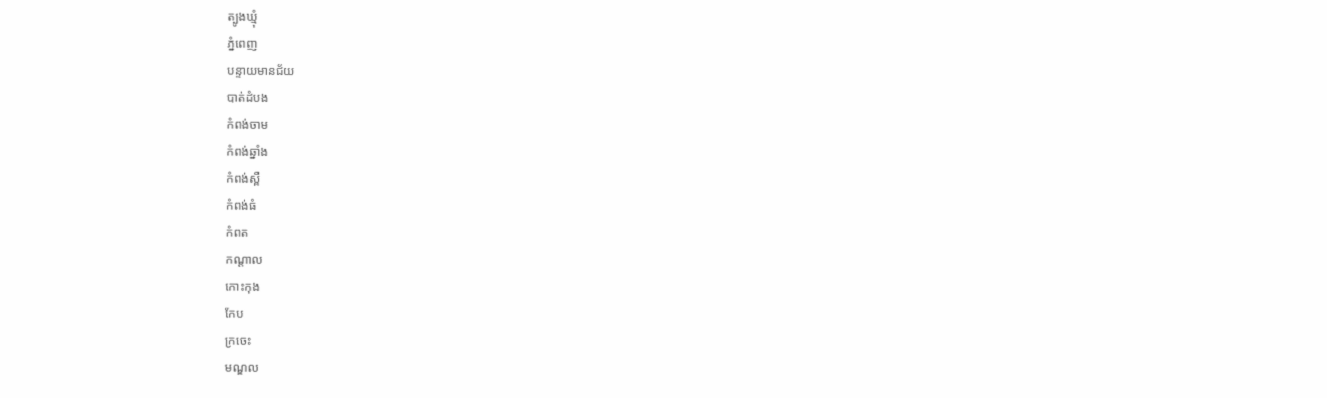ត្បូងឃ្មុំ
ភ្នំពេញ
បន្ទាយមានជ័យ
បាត់ដំបង
កំពង់ចាម
កំពង់ឆ្នាំង
កំពង់ស្ពឺ
កំពង់ធំ
កំពត
កណ្តាល
កោះកុង
កែប
ក្រចេះ
មណ្ឌល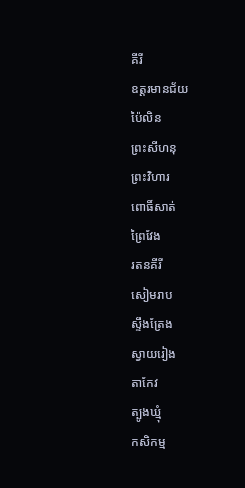គីរី
ឧត្តរមានជ័យ
ប៉ៃលិន
ព្រះសីហនុ
ព្រះវិហារ
ពោធិ៍សាត់
ព្រៃវែង
រតនគីរី
សៀមរាប
ស្ទឹងត្រែង
ស្វាយរៀង
តាកែវ
ត្បូងឃ្មុំ
កសិកម្ម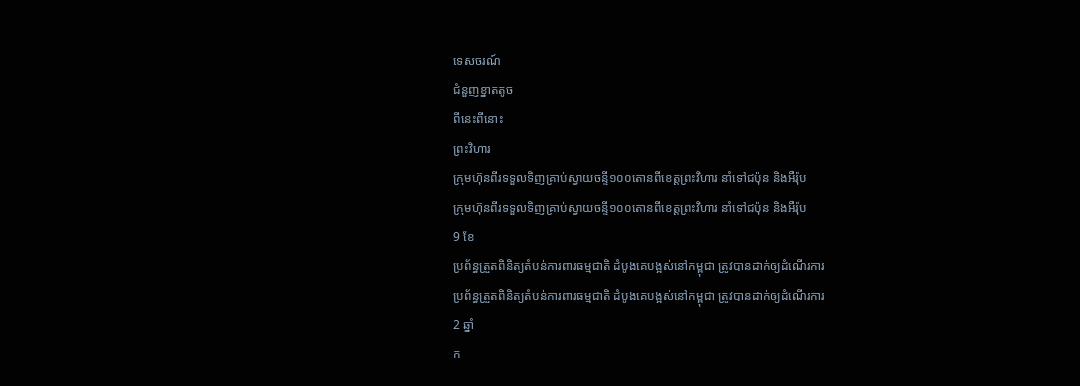ទេសចរណ៍
ជំនួញខ្នាតតូច
ពីនេះពីនោះ
ព្រះវិហារ
ក្រុមហ៊ុនពីរទទួលទិញគ្រាប់ស្វាយចន្ទី១០០តោនពីខេត្តព្រះវិហារ នាំទៅជប៉ុន និងអឺរ៉ុប
ក្រុមហ៊ុនពីរទទួលទិញគ្រាប់ស្វាយចន្ទី១០០តោនពីខេត្តព្រះវិហារ នាំទៅជប៉ុន និងអឺរ៉ុប
9 ខែ
ប្រព័ន្ធត្រួតពិនិត្យតំបន់ការពារធម្មជាតិ ដំបូងគេបង្អស់នៅកម្ពុជា ត្រូវបានដាក់ឲ្យដំណើរការ
ប្រព័ន្ធត្រួតពិនិត្យតំបន់ការពារធម្មជាតិ ដំបូងគេបង្អស់នៅកម្ពុជា ត្រូវបានដាក់ឲ្យដំណើរការ
2 ឆ្នាំ
ក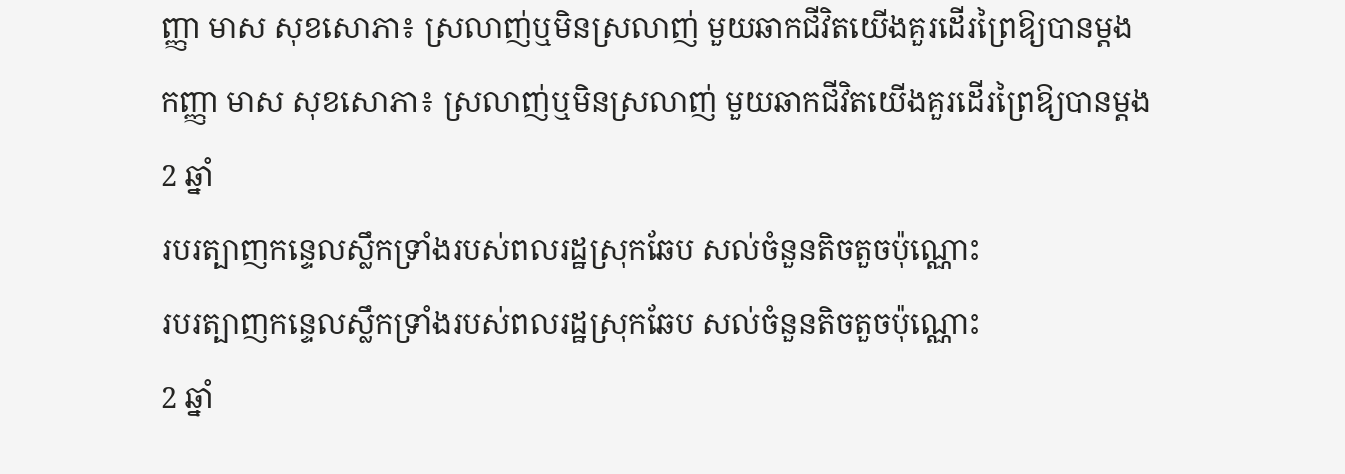ញ្ញា មាស សុខសោភា៖ ស្រលាញ់ឬមិនស្រលាញ់ មួយឆាកជីវិតយើងគួរដើរព្រៃឱ្យបានម្តង
កញ្ញា មាស សុខសោភា៖ ស្រលាញ់ឬមិនស្រលាញ់ មួយឆាកជីវិតយើងគួរដើរព្រៃឱ្យបានម្តង
2 ឆ្នាំ
របរត្បាញកន្ទេលស្លឹកទ្រាំងរបស់ពលរដ្ឋស្រុកឆែប សល់ចំនួនតិចតួចប៉ុណ្ណោះ
របរត្បាញកន្ទេលស្លឹកទ្រាំងរបស់ពលរដ្ឋស្រុកឆែប សល់ចំនួនតិចតួចប៉ុណ្ណោះ
2 ឆ្នាំ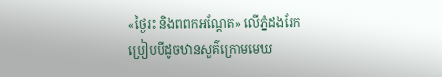«ថ្ងៃរះ និងពពកអណ្ដែត» លើភ្នំដងរែក ប្រៀបបីដូចឋានសួគ៌ក្រោមមេឃ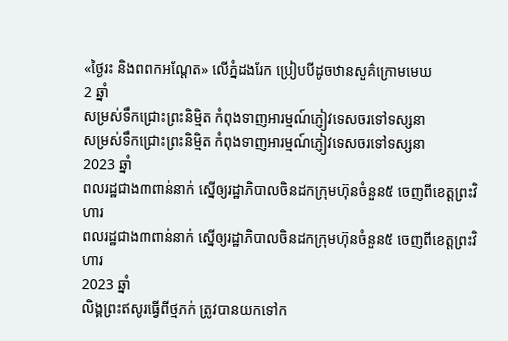«ថ្ងៃរះ និងពពកអណ្ដែត» លើភ្នំដងរែក ប្រៀបបីដូចឋានសួគ៌ក្រោមមេឃ
2 ឆ្នាំ
សម្រស់ទឹកជ្រោះព្រះនិម្មិត កំពុងទាញអារម្មណ៍ភ្ញៀវទេសចរទៅទស្សនា
សម្រស់ទឹកជ្រោះព្រះនិម្មិត កំពុងទាញអារម្មណ៍ភ្ញៀវទេសចរទៅទស្សនា
2023 ឆ្នាំ
ពលរដ្ឋជាង៣ពាន់នាក់ ស្នើឲ្យរដ្ឋាភិបាលចិនដកក្រុមហ៊ុនចំនួន៥ ចេញពីខេត្តព្រះវិហារ
ពលរដ្ឋជាង៣ពាន់នាក់ ស្នើឲ្យរដ្ឋាភិបាលចិនដកក្រុមហ៊ុនចំនួន៥ ចេញពីខេត្តព្រះវិហារ
2023 ឆ្នាំ
លិង្គព្រះឥសូរធ្វើពីថ្មភក់ ត្រូវបានយកទៅក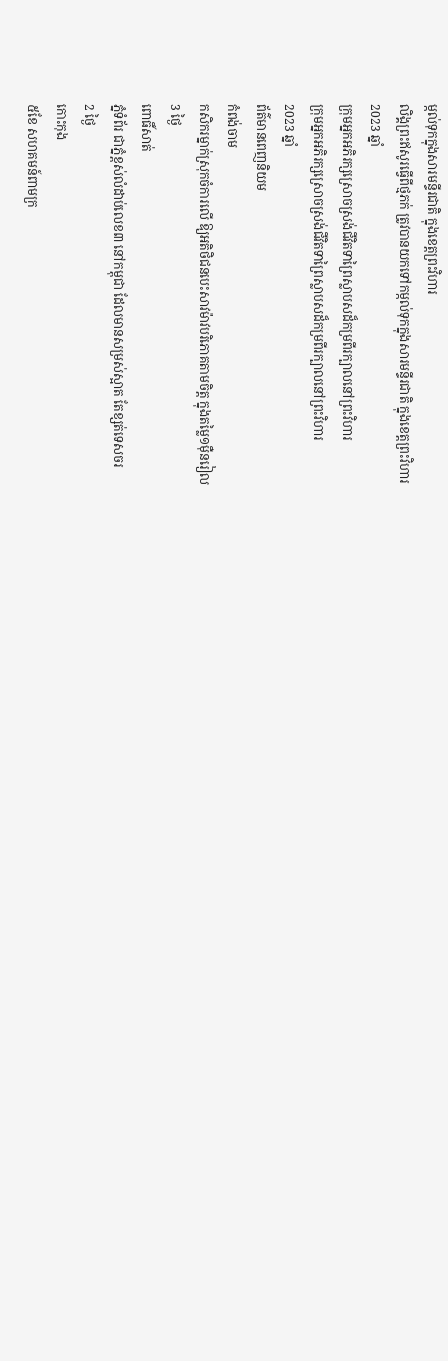ម្កល់ទុកក្នុងសារមន្ទីរជាតិ ក្នុងខេត្តព្រះវិហារ
លិង្គព្រះឥសូរធ្វើពីថ្មភក់ ត្រូវបានយកទៅកម្កល់ទុកក្នុងសារមន្ទីរជាតិ ក្នុងខេត្តព្រះវិហារ
2023 ឆ្នាំ
ក្រុមអ្នកអភិរក្សស្រោចស្រង់ជីវិតទាព្រៃស្លាបសដ៏កម្រពីរក្បាលនៅព្រះវិហារ
ក្រុមអ្នកអភិរក្សស្រោចស្រង់ជីវិតទាព្រៃស្លាបសដ៏កម្រពីរក្បាលនៅព្រះវិហារ
2023 ឆ្នាំ
ព័ត៌មានពេញនិយម
កំពង់ចាម
កសិករម្នាក់ស្រុកចំការលើ ឱ្យអតិថិជនបេះសាវម៉ាវបរិភោគតាមចិត្ត ក្នុងតម្លៃ១ម៉ឺនរៀល
3 ថ្ងៃ
ពោធិ៍សាត់
ភ្នំទំព័រ ជាភ្នំខ្ពស់លំដាប់លេខ៣ នៅកម្ពុជា ដែលមានសម្រស់ស្អាត តែខ្សត់ទេសចរ
2 ថ្ងៃ
កោះកុង
៥ខែ សហគមន៍ពាមក្រ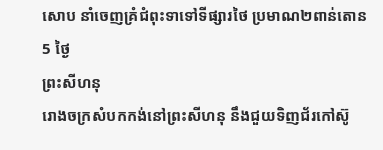សោប នាំចេញគ្រំជំពុះទាទៅទីផ្សារថៃ ប្រមាណ២ពាន់តោន
5 ថ្ងៃ
ព្រះសីហនុ
រោងចក្រសំបកកង់នៅព្រះសីហនុ នឹងជួយទិញជ័រកៅស៊ូ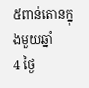៥ពាន់តោនក្នុងមួយឆ្នាំ
4 ថ្ងៃ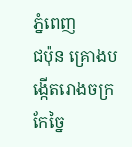ភ្នំពេញ
ជប៉ុន គ្រោងបង្កើតរោងចក្រកែច្នៃ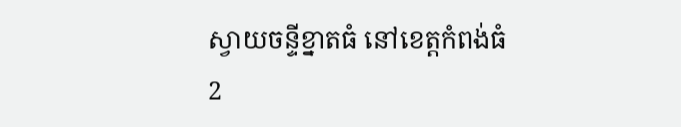ស្វាយចន្ទីខ្នាតធំ នៅខេត្តកំពង់ធំ
2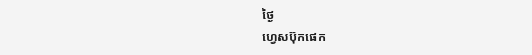ថ្ងៃ
ហ្វេសប៊ុកផេក